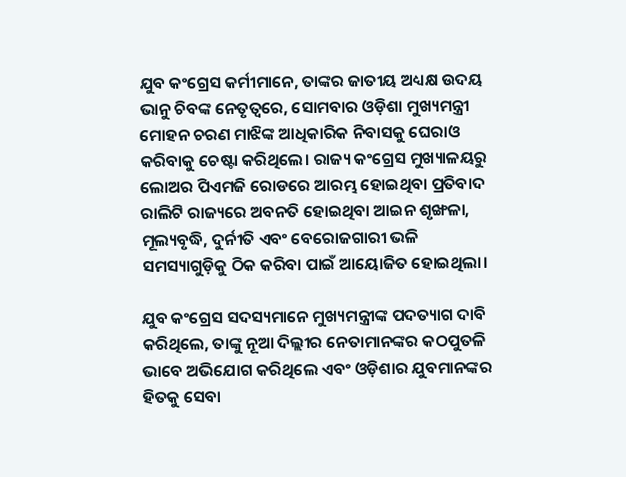ଯୁବ କଂଗ୍ରେସ କର୍ମୀମାନେ, ତାଙ୍କର ଜାତୀୟ ଅଧ୍ୟକ୍ଷ ଉଦୟ ଭାନୁ ଚିବଙ୍କ ନେତୃତ୍ୱରେ, ସୋମବାର ଓଡ଼ିଶା ମୁଖ୍ୟମନ୍ତ୍ରୀ ମୋହନ ଚରଣ ମାଝିଙ୍କ ଆଧିକାରିକ ନିବାସକୁ ଘେରାଓ କରିବାକୁ ଚେଷ୍ଟା କରିଥିଲେ। ରାଜ୍ୟ କଂଗ୍ରେସ ମୁଖ୍ୟାଳୟରୁ ଲୋଅର ପିଏମଜି ରୋଡରେ ଆରମ୍ଭ ହୋଇଥିବା ପ୍ରତିବାଦ ରାଲିଟି ରାଜ୍ୟରେ ଅବନତି ହୋଇଥିବା ଆଇନ ଶୃଙ୍ଖଳା, ମୂଲ୍ୟବୃଦ୍ଧି, ଦୁର୍ନୀତି ଏବଂ ବେରୋଜଗାରୀ ଭଳି ସମସ୍ୟାଗୁଡ଼ିକୁ ଠିକ କରିବା ପାଇଁ ଆୟୋଜିତ ହୋଇଥିଲା।

ଯୁବ କଂଗ୍ରେସ ସଦସ୍ୟମାନେ ମୁଖ୍ୟମନ୍ତ୍ରୀଙ୍କ ପଦତ୍ୟାଗ ଦାବି କରିଥିଲେ, ତାଙ୍କୁ ନୂଆ ଦିଲ୍ଲୀର ନେତାମାନଙ୍କର କଠପୁତଳି ଭାବେ ଅଭିଯୋଗ କରିଥିଲେ ଏବଂ ଓଡ଼ିଶାର ଯୁବମାନଙ୍କର ହିତକୁ ସେବା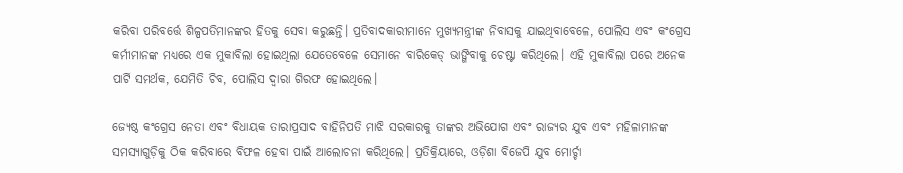କରିବା ପରିବର୍ତ୍ତେ ଶିଳ୍ପପତିମାନଙ୍କର ହିତକୁ ସେବା କରୁଛନ୍ତି। ପ୍ରତିବାଦକାରୀମାନେ ମୁଖ୍ୟମନ୍ତ୍ରୀଙ୍କ ନିବାସକୁ ଯାଇଥିବାବେଳେ, ପୋଲିସ ଏବଂ କଂଗ୍ରେସ କର୍ମୀମାନଙ୍କ ମଧ୍ୟରେ ଏକ ମୁକାବିଲା ହୋଇଥିଲା ଯେତେବେଳେ ସେମାନେ ବାରିକେଡ୍ ଭାଙ୍ଗିବାକୁ ଚେଷ୍ଟା କରିଥିଲେ। ଏହି ମୁକାବିଲା ପରେ ଅନେକ ପାର୍ଟି ସମର୍ଥକ, ଯେମିତି ଚିବ, ପୋଲିସ ଦ୍ୱାରା ଗିରଫ ହୋଇଥିଲେ।

ଜ୍ୟେଷ୍ଠ କଂଗ୍ରେସ ନେତା ଏବଂ ବିଧାୟକ ତାରାପ୍ରସାଦ ବାହିନିପତି ମାଝି ସରକାରକୁ ତାଙ୍କର ଅଭିଯୋଗ ଏବଂ ରାଜ୍ୟର ଯୁବ ଏବଂ ମହିଳାମାନଙ୍କ ସମସ୍ୟାଗୁଡ଼ିକୁ ଠିକ କରିବାରେ ବିଫଳ ହେବା ପାଇଁ ଆଲୋଚନା କରିଥିଲେ। ପ୍ରତିକ୍ରିୟାରେ, ଓଡ଼ିଶା ବିଜେପି ଯୁବ ମୋର୍ଚ୍ଚା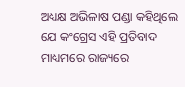ଅଧ୍ୟକ୍ଷ ଅଭିଳାଷ ପଣ୍ଡା କହିଥିଲେ ଯେ କଂଗ୍ରେସ ଏହି ପ୍ରତିବାଦ ମାଧ୍ୟମରେ ରାଜ୍ୟରେ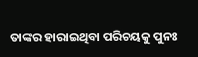ତାଙ୍କର ହାରାଇଥିବା ପରିଚୟକୁ ପୁନଃ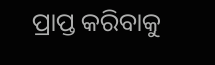ପ୍ରାପ୍ତ କରିବାକୁ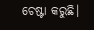ଚେଷ୍ଟା କରୁଛି।